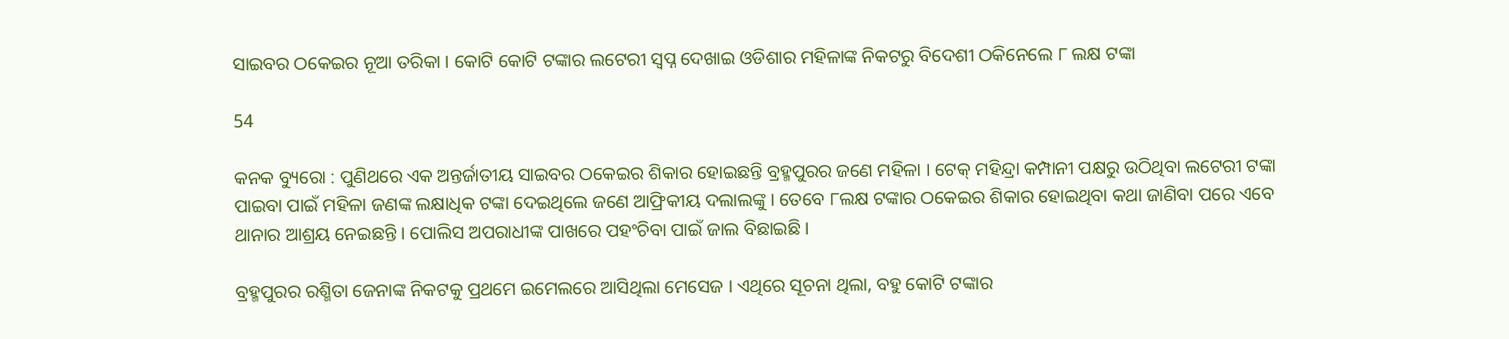ସାଇବର ଠକେଇର ନୂଆ ତରିକା । କୋଟି କୋଟି ଟଙ୍କାର ଲଟେରୀ ସ୍ୱପ୍ନ ଦେଖାଇ ଓଡିଶାର ମହିଳାଙ୍କ ନିକଟରୁ ବିଦେଶୀ ଠକିନେଲେ ୮ ଲକ୍ଷ ଟଙ୍କା

54

କନକ ବ୍ୟୁରୋ : ପୁଣିଥରେ ଏକ ଅନ୍ତର୍ଜାତୀୟ ସାଇବର ଠକେଇର ଶିକାର ହୋଇଛନ୍ତି ବ୍ରହ୍ମପୁରର ଜଣେ ମହିଳା । ଟେକ୍ ମହିନ୍ଦ୍ରା କମ୍ପାନୀ ପକ୍ଷରୁ ଉଠିଥିବା ଲଟେରୀ ଟଙ୍କା ପାଇବା ପାଇଁ ମହିଳା ଜଣଙ୍କ ଲକ୍ଷାଧିକ ଟଙ୍କା ଦେଇଥିଲେ ଜଣେ ଆଫ୍ରିକୀୟ ଦଲାଲଙ୍କୁ । ତେବେ ୮ଲକ୍ଷ ଟଙ୍କାର ଠକେଇର ଶିକାର ହୋଇଥିବା କଥା ଜାଣିବା ପରେ ଏବେ ଥାନାର ଆଶ୍ରୟ ନେଇଛନ୍ତି । ପୋଲିସ ଅପରାଧୀଙ୍କ ପାଖରେ ପହଂଚିବା ପାଇଁ ଜାଲ ବିଛାଇଛି ।

ବ୍ରହ୍ମପୁରର ରଶ୍ମିତା ଜେନାଙ୍କ ନିକଟକୁ ପ୍ରଥମେ ଇମେଲରେ ଆସିଥିଲା ମେସେଜ । ଏଥିରେ ସୂଚନା ଥିଲା, ବହୁ କୋଟି ଟଙ୍କାର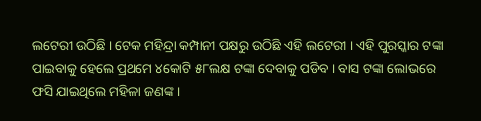ଲଟେରୀ ଉଠିଛି । ଟେକ ମହିନ୍ଦ୍ରା କମ୍ପାନୀ ପକ୍ଷରୁ ଉଠିଛି ଏହି ଲଟେରୀ । ଏହି ପୁରସ୍କାର ଟଙ୍କା ପାଇବାକୁ ହେଲେ ପ୍ରଥମେ ୪କୋଟି ୫୮ଲକ୍ଷ ଟଙ୍କା ଦେବାକୁ ପଡିବ । ବାସ ଟଙ୍କା ଲୋଭରେ ଫସି ଯାଇଥିଲେ ମହିଳା ଜଣଙ୍କ ।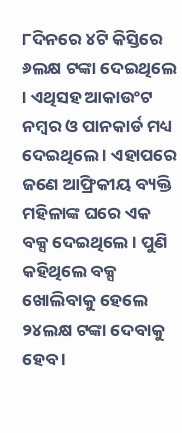୮ଦିନରେ ୪ଟି କିସ୍ତିରେ ୬ଲକ୍ଷ ଟଙ୍କା ଦେଇଥିଲେ । ଏଥିସହ ଆକାଉଂଟ ନମ୍ବର ଓ ପାନକାର୍ଡ ମଧ୍ୟ ଦେଇଥିଲେ । ଏହାପରେ ଜଣେ ଆଫ୍ରିକୀୟ ବ୍ୟକ୍ତି ମହିଳାଙ୍କ ଘରେ ଏକ ବକ୍ସ ଦେଇଥିଲେ । ପୁଣି କହିଥିଲେ ବକ୍ସ ଖୋଲିବାକୁ ହେଲେ ୨୪ଲକ୍ଷ ଟଙ୍କା ଦେବାକୁ ହେବ ।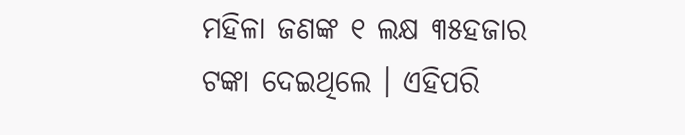ମହିଳା ଜଣଙ୍କ ୧ ଲକ୍ଷ ୩୫ହଜାର ଟଙ୍କା ଦେଇଥିଲେ । ଏହିପରି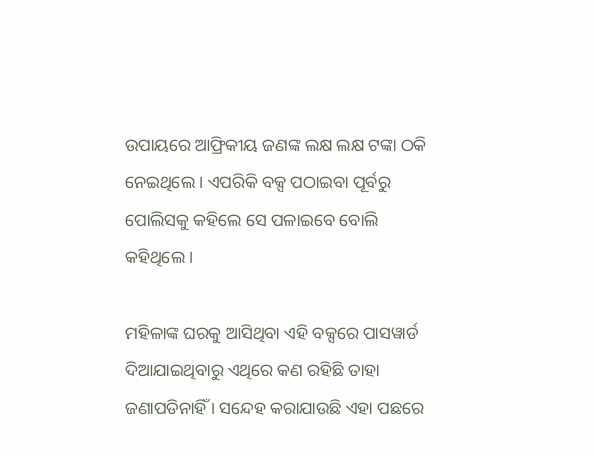ଉପାୟରେ ଆଫ୍ରିକୀୟ ଜଣଙ୍କ ଲକ୍ଷ ଲକ୍ଷ ଟଙ୍କା ଠକି ନେଇଥିଲେ । ଏପରିକି ବକ୍ସ ପଠାଇବା ପୂର୍ବରୁ ପୋଲିସକୁ କହିଲେ ସେ ପଳାଇବେ ବୋଲି କହିଥିଲେ ।

ମହିଳାଙ୍କ ଘରକୁ ଆସିଥିବା ଏହି ବକ୍ସରେ ପାସୱାର୍ଡ ଦିଆଯାଇଥିବାରୁ ଏଥିରେ କଣ ରହିଛି ତାହା ଜଣାପଡିନାହିଁ । ସନ୍ଦେହ କରାଯାଉଛି ଏହା ପଛରେ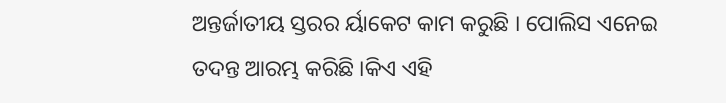ଅନ୍ତର୍ଜାତୀୟ ସ୍ତରର ର୍ୟାକେଟ କାମ କରୁଛି । ପୋଲିସ ଏନେଇ ତଦନ୍ତ ଆରମ୍ଭ କରିଛି ।କିଏ ଏହି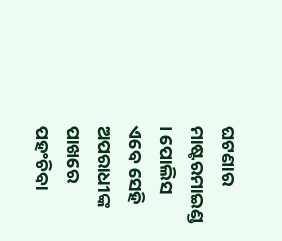ଘଟଣାର ମାଷ୍ଟରମାଇଣ୍ଡ । ପୋଲିସ ଏବେ ସେହି ଅପରାଧୀଙ୍କ ପାଖରେ ପହଂଚିବା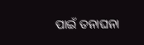ପାଇଁ ତନାଘନା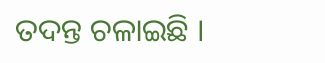ତଦନ୍ତ ଚଳାଇଛି ।